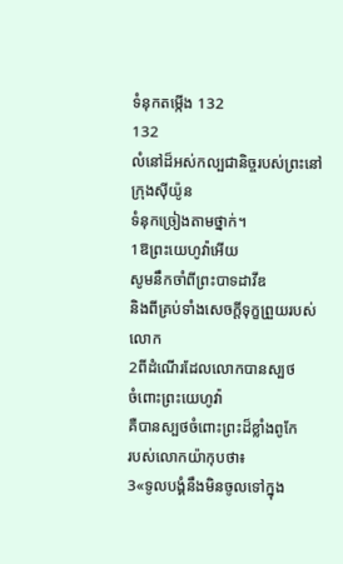ទំនុកតម្កើង 132
132
លំនៅដ៏អស់កល្បជានិច្ចរបស់ព្រះនៅក្រុងស៊ីយ៉ូន
ទំនុកច្រៀងតាមថ្នាក់។
1ឱព្រះយេហូវ៉ាអើយ
សូមនឹកចាំពីព្រះបាទដាវីឌ
និងពីគ្រប់ទាំងសេចក្ដីទុក្ខព្រួយរបស់លោក
2ពីដំណើរដែលលោកបានស្បថ
ចំពោះព្រះយេហូវ៉ា
គឺបានស្បថចំពោះព្រះដ៏ខ្លាំងពូកែ
របស់លោកយ៉ាកុបថា៖
3«ទូលបង្គំនឹងមិនចូលទៅក្នុង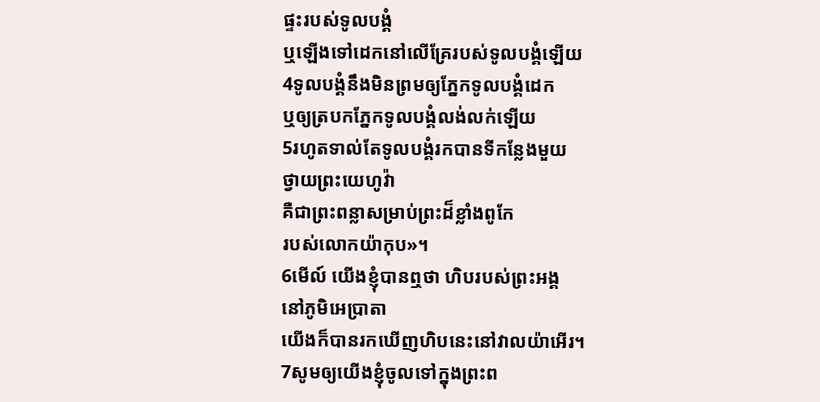ផ្ទះរបស់ទូលបង្គំ
ឬឡើងទៅដេកនៅលើគ្រែរបស់ទូលបង្គំឡើយ
4ទូលបង្គំនឹងមិនព្រមឲ្យភ្នែកទូលបង្គំដេក
ឬឲ្យត្របកភ្នែកទូលបង្គំលង់លក់ឡើយ
5រហូតទាល់តែទូលបង្គំរកបានទីកន្លែងមួយ
ថ្វាយព្រះយេហូវ៉ា
គឺជាព្រះពន្លាសម្រាប់ព្រះដ៏ខ្លាំងពូកែ
របស់លោកយ៉ាកុប»។
6មើល៍ យើងខ្ញុំបានឮថា ហិបរបស់ព្រះអង្គ
នៅភូមិអេប្រាតា
យើងក៏បានរកឃើញហិបនេះនៅវាលយ៉ាអើរ។
7សូមឲ្យយើងខ្ញុំចូលទៅក្នុងព្រះព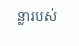ន្លារបស់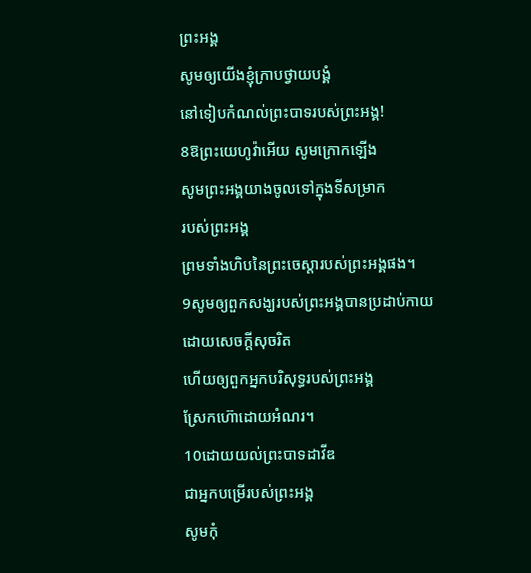ព្រះអង្គ
សូមឲ្យយើងខ្ញុំក្រាបថ្វាយបង្គំ
នៅទៀបកំណល់ព្រះបាទរបស់ព្រះអង្គ!
8ឱព្រះយេហូវ៉ាអើយ សូមក្រោកឡើង
សូមព្រះអង្គយាងចូលទៅក្នុងទីសម្រាក
របស់ព្រះអង្គ
ព្រមទាំងហិបនៃព្រះចេស្តារបស់ព្រះអង្គផង។
9សូមឲ្យពួកសង្ឃរបស់ព្រះអង្គបានប្រដាប់កាយ
ដោយសេចក្ដីសុចរិត
ហើយឲ្យពួកអ្នកបរិសុទ្ធរបស់ព្រះអង្គ
ស្រែកហ៊ោដោយអំណរ។
10ដោយយល់ព្រះបាទដាវីឌ
ជាអ្នកបម្រើរបស់ព្រះអង្គ
សូមកុំ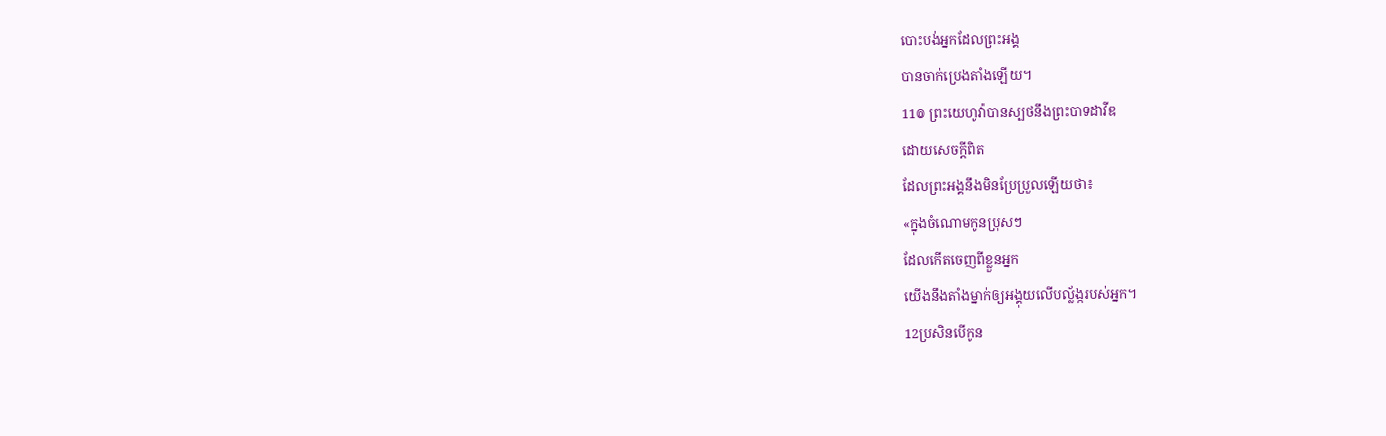បោះបង់អ្នកដែលព្រះអង្គ
បានចាក់ប្រេងតាំងឡើយ។
11៙ ព្រះយេហូវ៉ាបានស្បថនឹងព្រះបាទដាវីឌ
ដោយសេចក្ដីពិត
ដែលព្រះអង្គនឹងមិនប្រែប្រួលឡើយថា៖
«ក្នុងចំណោមកូនប្រុសៗ
ដែលកើតចេញពីខ្លួនអ្នក
យើងនឹងតាំងម្នាក់ឲ្យអង្គុយលើបល្ល័ង្ករបស់អ្នក។
12ប្រសិនបើកូន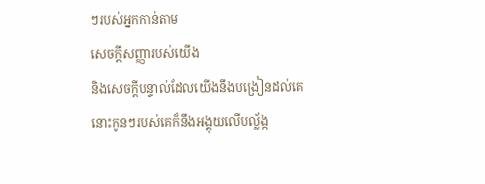ៗរបស់អ្នកកាន់តាម
សេចក្ដីសញ្ញារបស់យើង
និងសេចក្ដីបន្ទាល់ដែលយើងនឹងបង្រៀនដល់គេ
នោះកូនៗរបស់គេក៏នឹងអង្គុយលើបល្ល័ង្ក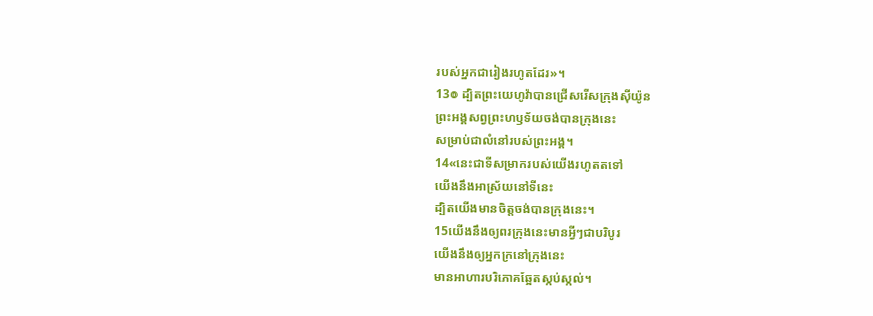របស់អ្នកជារៀងរហូតដែរ»។
13៙ ដ្បិតព្រះយេហូវ៉ាបានជ្រើសរើសក្រុងស៊ីយ៉ូន
ព្រះអង្គសព្វព្រះហឫទ័យចង់បានក្រុងនេះ
សម្រាប់ជាលំនៅរបស់ព្រះអង្គ។
14«នេះជាទីសម្រាករបស់យើងរហូតតទៅ
យើងនឹងអាស្រ័យនៅទីនេះ
ដ្បិតយើងមានចិត្តចង់បានក្រុងនេះ។
15យើងនឹងឲ្យពរក្រុងនេះមានអ្វីៗជាបរិបូរ
យើងនឹងឲ្យអ្នកក្រនៅក្រុងនេះ
មានអាហារបរិភោគឆ្អែតស្កប់ស្កល់។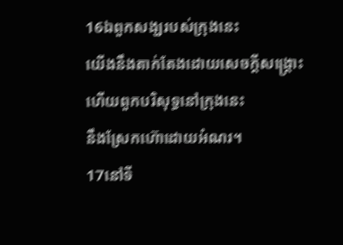16ឯពួកសង្ឃរបស់ក្រុងនេះ
យើងនឹងតាក់តែងដោយសេចក្ដីសង្គ្រោះ
ហើយពួកបរិសុទ្ធនៅក្រុងនេះ
នឹងស្រែកហ៊ោដោយអំណរ។
17នៅទី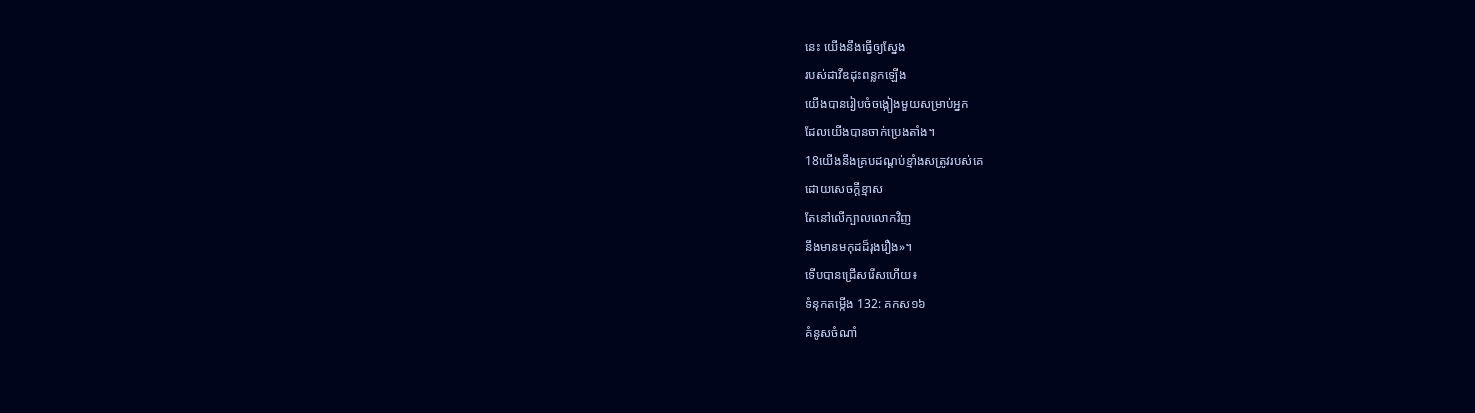នេះ យើងនឹងធ្វើឲ្យស្នែង
របស់ដាវីឌដុះពន្លកឡើង
យើងបានរៀបចំចង្កៀងមួយសម្រាប់អ្នក
ដែលយើងបានចាក់ប្រេងតាំង។
18យើងនឹងគ្របដណ្ដប់ខ្មាំងសត្រូវរបស់គេ
ដោយសេចក្ដីខ្មាស
តែនៅលើក្បាលលោកវិញ
នឹងមានមកុដដ៏រុងរឿង»។
ទើបបានជ្រើសរើសហើយ៖
ទំនុកតម្កើង 132: គកស១៦
គំនូសចំណាំ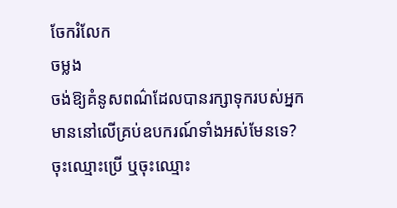ចែករំលែក
ចម្លង
ចង់ឱ្យគំនូសពណ៌ដែលបានរក្សាទុករបស់អ្នក មាននៅលើគ្រប់ឧបករណ៍ទាំងអស់មែនទេ? ចុះឈ្មោះប្រើ ឬចុះឈ្មោះ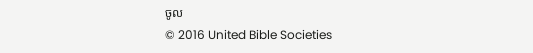ចូល
© 2016 United Bible Societies